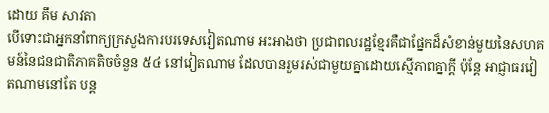ដោយ គឹម សាវតា
បើទោះជាអ្នកនាំពាក្យក្រសួងការបរទេសវៀតណាម អះអាងថា ប្រជាពលរដ្ឋខ្មែរគឺជាផ្នែកដ៏សំខាន់មួយនៃសហគមន៍នៃជនជាតិភាគតិចចំនួន ៥៤ នៅវៀតណាម ដែលបានរួមរស់ជាមួយគ្នាដោយស្មើភាពគ្នាក្តី ប៉ុន្តែ អាជ្ញាធរវៀតណាមនៅតែ បន្ត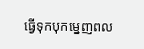ធ្វើទុកបុកម្នេញពល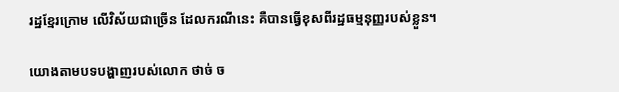រដ្ឋខ្មែរក្រោម លើវិស័យជាច្រើន ដែលករណីនេះ គឺបានធ្វើខុសពីរដ្ឋធម្មនុញ្ញរបស់ខ្លួន។

យោងតាមបទបង្ហាញរបស់លោក ថាច់ ច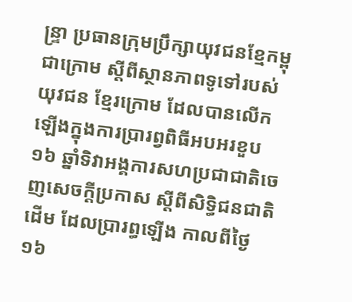ន្ទ្រា ប្រធានក្រុមប្រឹក្សាយុវជនខ្មែកម្ពុជាក្រោម ស្ដីពីស្ថានភាពទូទៅរបស់យុវជន ខ្មែរក្រោម ដែលបានលើកឡើងក្នុងការប្រារព្វពិធីអបអរខួប ១៦ ឆ្នាំទិវាអង្គការសហប្រជាជាតិចេញសេចក្តីប្រកាស ស្តីពីសិទ្ធិជនជាតិដើម ដែលប្រារព្ធឡើង កាលពីថ្ងៃ ១៦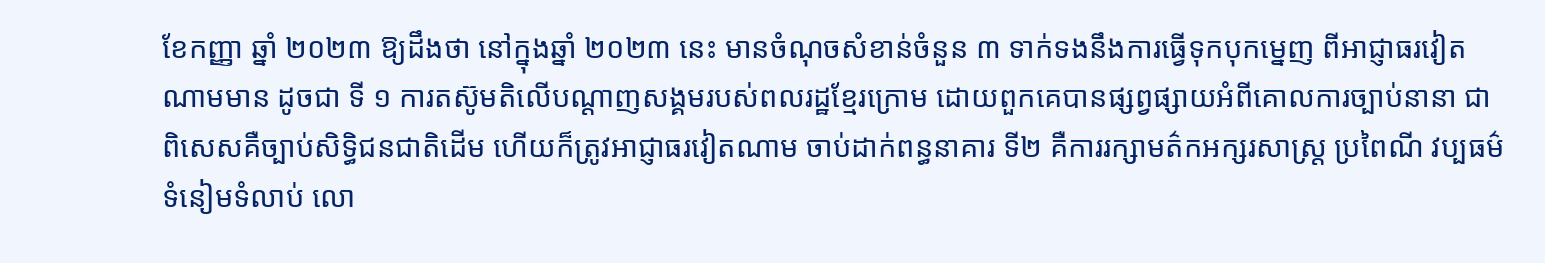ខែកញ្ញា ឆ្នាំ ២០២៣ ឱ្យដឹងថា នៅក្នុងឆ្នាំ ២០២៣ នេះ មានចំណុចសំខាន់ចំនួន ៣ ទាក់ទងនឹងការធ្វើទុកបុកម្នេញ ពីអាជ្ញាធរវៀតណាមមាន ដូចជា ទី ១ ការតស៊ូមតិលើបណ្ដាញសង្គមរបស់ពលរដ្ឋខ្មែរក្រោម ដោយពួកគេបានផ្សព្វផ្សាយអំពីគោលការច្បាប់នានា ជាពិសេសគឺច្បាប់សិទ្ធិជនជាតិដើម ហើយក៏ត្រូវអាជ្ញាធរវៀតណាម ចាប់ដាក់ពន្ធនាគារ ទី២ គឺការរក្សាមត៌កអក្សរសាស្ត្រ ប្រពៃណី វប្បធម៌ ទំនៀមទំលាប់ លោ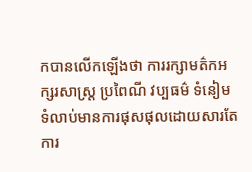កបានលើកឡើងថា ការរក្សាមត៌កអក្សរសាស្ត្រ ប្រពៃណី វប្បធម៌ ទំនៀមទំលាប់មានការផុសផុលដោយសារតែការ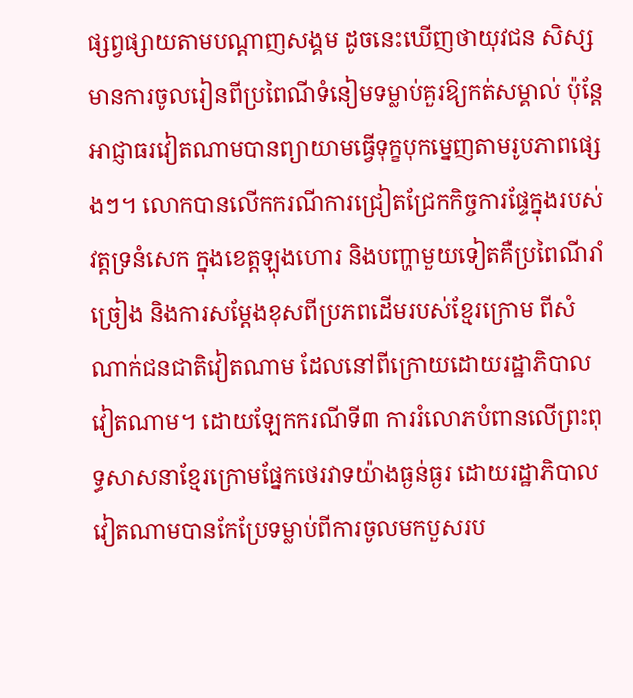ផ្សព្វផ្សាយតាមបណ្ដាញសង្គម ដូចនេះឃើញថាយុវជន សិស្ស មានការចូលរៀនពីប្រពៃណីទំនៀមទម្លាប់គួរឱ្យកត់សម្គាល់ ប៉ុន្តែ អាជ្ញាធរវៀតណាមបានព្យាយាមធ្វើទុក្ខបុកម្នេញតាមរូបភាពផ្សេងៗ។ លោកបានលើកករណីការជ្រៀតជ្រែកកិច្ចការផ្ទែក្នុងរបស់វត្តទ្រនំសេក ក្នុងខេត្តឡុងហោរ និងបញ្ហាមួយទៀតគឺប្រពៃណីរាំច្រៀង និងការសម្ដែងខុសពីប្រភពដើមរបស់ខ្មែរក្រោម ពីសំណាក់ជនជាតិវៀតណាម ដែលនៅពីក្រោយដោយរដ្ឋាភិបាលវៀតណាម។ ដោយឡែកករណីទី៣ ការរំលោភបំពានលើព្រះពុទ្ធសាសនាខ្មែរក្រោមផ្នែកថេរវាទយ៉ាងធ្ងន់ធ្ងរ ដោយរដ្ឋាភិបាលវៀតណាមបានកែប្រែទម្លាប់ពីការចូលមកបួសរប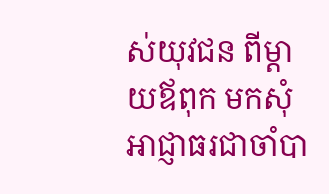ស់យុវជន ពីម្ដាយឪពុក មកសុំអាជ្ញាធរជាចាំបា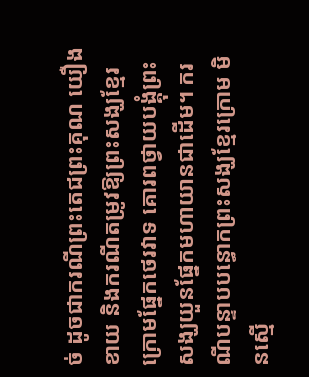ច់ ដូចជាករណីព្រះតេជព្រះគុណ យឿង ខាយ និងករណីតម្រូវឱ្យព្រះសង្ឃខ្មែរក្រោមផ្នែកថេរវាទ គោរពថ្វាយបង្គុំព្រះសង្ឃយួនផ្នែកមហាយានជាដើម។ ករណីបន្ទាបបន្ធោកព្រះសង្ឃខ្មែរក្រោម មិនស្មើ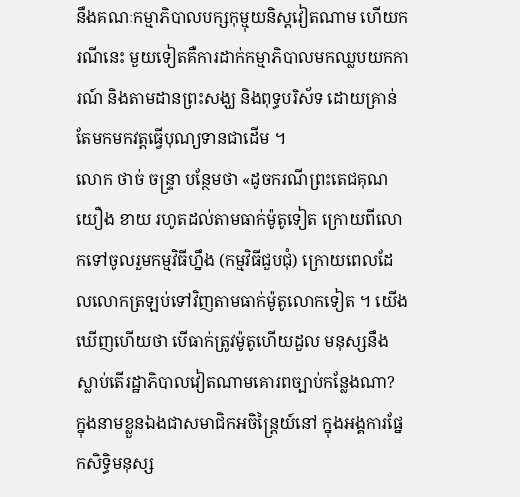នឹងគណៈកម្មាភិបាលបក្សកុម្មុយនិស្តវៀតណាម ហើយករណីនេះ មួយទៀតគឺការដាក់កម្មាភិបាលមកឈ្លបយកការណ៍ និងតាមដានព្រះសង្ឃ និងពុទ្ធបរិស័ទ ដោយគ្រាន់តែមកមកវត្តធ្វើបុណ្យទានជាដើម ។
លោក ថាច់ ចន្ទ្រា បន្ថែមថា «ដូចករណីព្រះតេជគុណ យឿង ខាយ រហូតដល់តាមធាក់ម៉ូតូទៀត ក្រោយពីលោកទៅចូលរួមកម្មវិធីហ្នឹង (កម្មវិធីជួបជុំ) ក្រោយពេលដែលលោកត្រឡប់ទៅវិញតាមធាក់ម៉ូតូលោកទៀត ។ យើងឃើញហើយថា បើធាក់ត្រូវម៉ូតូហើយដួល មនុស្សនឹងស្លាប់តើរដ្ឋាភិបាលវៀតណាមគោរពច្បាប់កន្លែងណា? ក្នុងនាមខ្លួនឯងជាសមាជិកអចិន្ត្រៃយ៍នៅ ក្នុងអង្គការផ្នែកសិទ្ធិមនុស្ស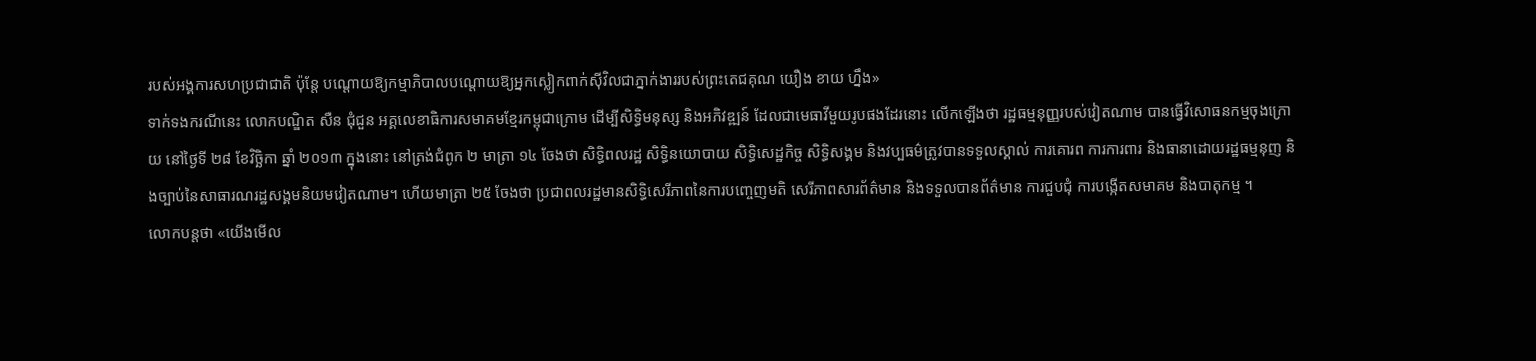របស់អង្គការសហប្រជាជាតិ ប៉ុន្តែ បណ្ដោយឱ្យកម្មាភិបាលបណ្ដោយឱ្យអ្នកស្លៀកពាក់ស៊ីវិលជាភ្នាក់ងាររបស់ព្រះតេជគុណ យឿង ខាយ ហ្នឹង»
ទាក់ទងករណីនេះ លោកបណ្ឌិត សឺន ជុំជួន អគ្គលេខាធិការសមាគមខ្មែរកម្ពុជាក្រោម ដើម្បីសិទ្ធិមនុស្ស និងអភិវឌ្ឍន៍ ដែលជាមេធាវីមួយរូបផងដែរនោះ លើកឡើងថា រដ្ឋធម្មនុញ្ញរបស់វៀតណាម បានធ្វើវិសោធនកម្មចុងក្រោយ នៅថ្ងៃទី ២៨ ខែវិច្ឆិកា ឆ្នាំ ២០១៣ ក្នុងនោះ នៅត្រង់ជំពូក ២ មាត្រា ១៤ ចែងថា សិទ្ធិពលរដ្ឋ សិទ្ធិនយោបាយ សិទ្ធិសេដ្ឋកិច្ច សិទ្ធិសង្គម និងវប្បធម៌ត្រូវបានទទួលស្គាល់ ការគោរព ការការពារ និងធានាដោយរដ្ឋធម្មនុញ និងច្បាប់នៃសាធារណរដ្ឋសង្គមនិយមវៀតណាម។ ហើយមាត្រា ២៥ ចែងថា ប្រជាពលរដ្ឋមានសិទ្ធិសេរីភាពនៃការបញ្ចេញមតិ សេរីភាពសារព័ត៌មាន និងទទួលបានព័ត៌មាន ការជួបជុំ ការបង្កើតសមាគម និងបាតុកម្ម ។
លោកបន្តថា «យើងមើល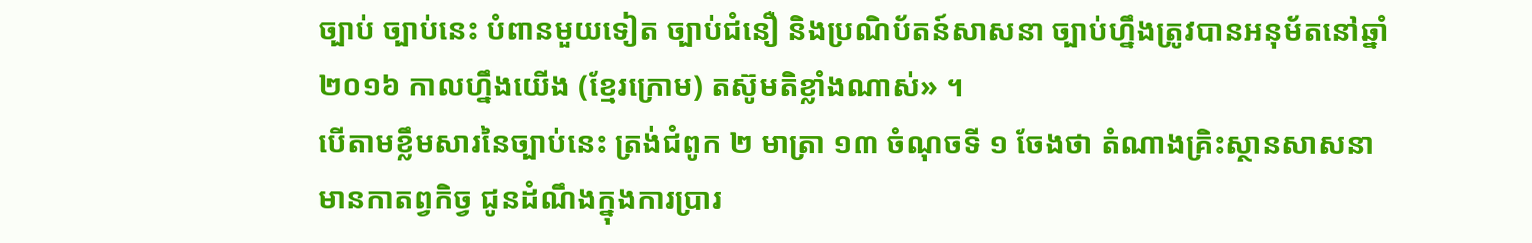ច្បាប់ ច្បាប់នេះ បំពានមួយទៀត ច្បាប់ជំនឿ និងប្រណិប័តន៍សាសនា ច្បាប់ហ្នឹងត្រូវបានអនុម័តនៅឆ្នាំ ២០១៦ កាលហ្នឹងយើង (ខ្មែរក្រោម) តស៊ូមតិខ្លាំងណាស់» ។
បើតាមខ្លឹមសារនៃច្បាប់នេះ ត្រង់ជំពូក ២ មាត្រា ១៣ ចំណុចទី ១ ចែងថា តំណាងគ្រិះស្ថានសាសនា មានកាតព្វកិច្វ ជូនដំណឹងក្នុងការប្រារ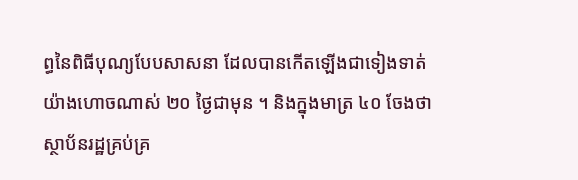ព្ធនៃពិធីបុណ្យបែបសាសនា ដែលបានកើតឡើងជាទៀងទាត់យ៉ាងហោចណាស់ ២០ ថ្ងៃជាមុន ។ និងក្នុងមាត្រ ៤០ ចែងថា ស្ថាប័នរដ្ឋគ្រប់គ្រ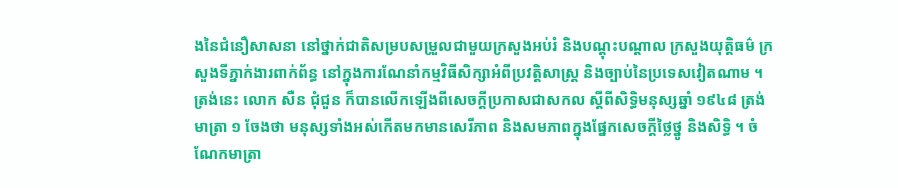ងនៃជំនឿសាសនា នៅថ្នាក់ជាតិសម្របសម្រួលជាមួយក្រសួងអប់រំ និងបណ្ដុះបណ្ដាល ក្រសួងយុត្តិធម៌ ក្រសួងទីភ្នាក់ងារពាក់ព័ន្ធ នៅក្នុងការណែនាំកម្មវិធីសិក្សាអំពីប្រវត្តិសាស្ត្រ និងច្បាប់នៃប្រទេសវៀតណាម ។ ត្រង់នេះ លោក សឺន ជុំជួន ក៏បានលើកឡើងពីសេចក្តីប្រកាសជាសកល ស្តីពីសិទ្ធិមនុស្សឆ្នាំ ១៩៤៨ ត្រង់មាត្រា ១ ចែងថា មនុស្សទាំងអស់កើតមកមានសេរីភាព និងសមភាពក្នុងផ្នែកសេចក្តីថ្លៃថ្នូ និងសិទ្ធិ ។ ចំណែកមាត្រា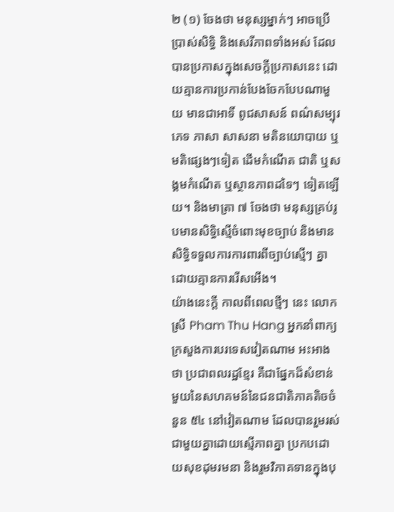២ (១) ចែងថា មនុស្សម្នាក់ៗ អាចប្រើប្រាស់សិទ្ធិ និងសេរីភាពទាំងអស់ ដែលបានប្រកាសក្នុងសេចក្តីប្រកាសនេះ ដោយគ្មានការប្រកាន់បែងចែកបែបណាមួយ មានជាអាទិ៍ ពូជសាសន៍ ពណ៌សម្បុរ ភេទ ភាសា សាសនា មតិនយោបាយ ឬមតិផ្សេងៗទៀត ដើមកំណើត ជាតិ ឬសង្គមកំណើត ឬស្ថានភាពដទៃៗ ទៀតឡើយ។ និងមាត្រា ៧ ចែងថា មនុស្សគ្រប់រូបមានសិទ្ធិស្មើចំពោះមុខច្បាប់ និងមានសិទ្ធិទទួលការការពារពីច្បាប់ស្មើៗ គ្នាដោយគ្មានការរើសអើង។
យ៉ាងនេះក្តី កាលពីពេលថ្មីៗ នេះ លោកស្រី Pham Thu Hang អ្នកនាំពាក្យក្រសួងការបរទេសវៀតណាម អះអាងថា ប្រជាពលរដ្ឋខ្មែរ គឺជាផ្នែកដ៏សំខាន់មួយនៃសហគមន៍នៃជនជាតិភាគតិចចំនួន ៥៤ នៅវៀតណាម ដែលបានរួមរស់ជាមួយគ្នាដោយស្មើភាពគ្នា ប្រកបដោយសុខដុមរមនា និងរួមវិភាគទានក្នុងបុ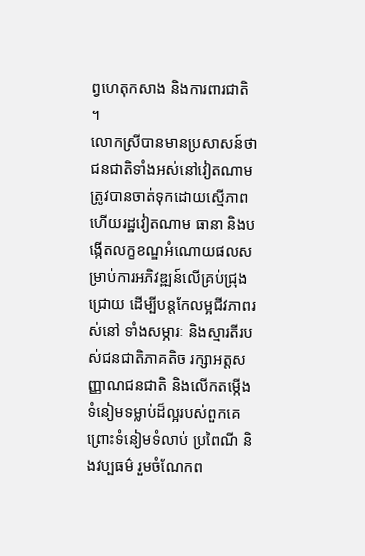ព្វហេតុកសាង និងការពារជាតិ ។
លោកស្រីបានមានប្រសាសន៍ថា ជនជាតិទាំងអស់នៅវៀតណាម ត្រូវបានចាត់ទុកដោយស្មើភាព ហើយរដ្ឋវៀតណាម ធានា និងបង្កើតលក្ខខណ្ឌអំណោយផលសម្រាប់ការអភិវឌ្ឍន៍លើគ្រប់ជ្រុងជ្រោយ ដើម្បីបន្តកែលម្អជីវភាពរស់នៅ ទាំងសម្ភារៈ និងស្មារតីរបស់ជនជាតិភាគតិច រក្សាអត្តសញ្ញាណជនជាតិ និងលើកតម្កើងទំនៀមទម្លាប់ដ៏ល្អរបស់ពួកគេ ព្រោះទំនៀមទំលាប់ ប្រពៃណី និងវប្បធម៌ រួមចំណែកព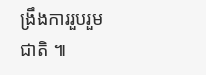ង្រឹងការរួបរួមជាតិ ៕